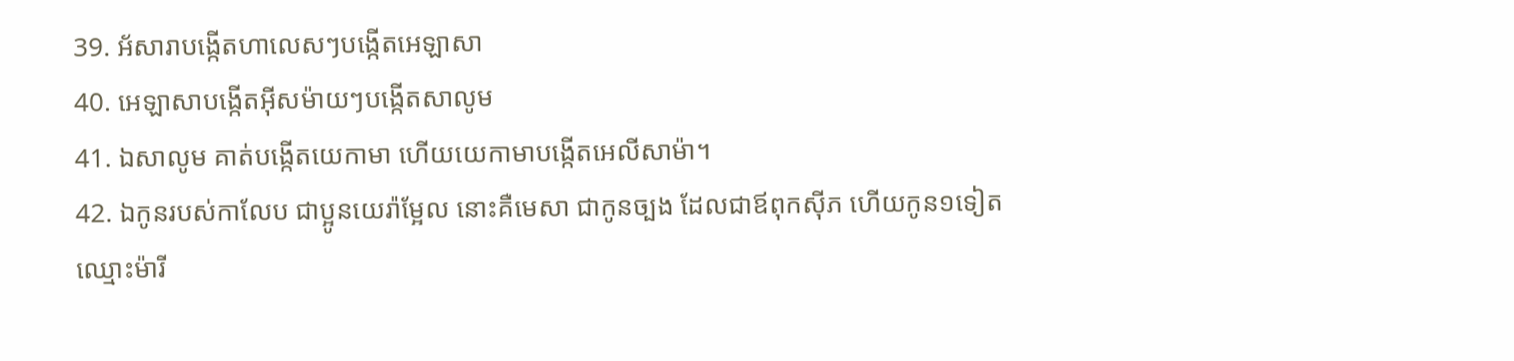39. អ័សារាបង្កើតហាលេសៗបង្កើតអេឡាសា
40. អេឡាសាបង្កើតអ៊ីសម៉ាយៗបង្កើតសាលូម
41. ឯសាលូម គាត់បង្កើតយេកាមា ហើយយេកាមាបង្កើតអេលីសាម៉ា។
42. ឯកូនរបស់កាលែប ជាប្អូនយេរ៉ាម្អែល នោះគឺមេសា ជាកូនច្បង ដែលជាឪពុកស៊ីភ ហើយកូន១ទៀតឈ្មោះម៉ារី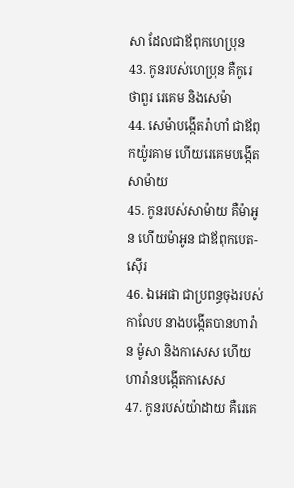សា ដែលជាឪពុកហេប្រុន
43. កូនរបស់ហេប្រុន គឺកូរេ ថាពួរ រេគេម និងសេម៉ា
44. សេម៉ាបង្កើតរ៉ាហាំ ជាឪពុកយ៉ូរគាម ហើយរេគេមបង្កើតសាម៉ាយ
45. កូនរបស់សាម៉ាយ គឺម៉ាអូន ហើយម៉ាអូន ជាឪពុកបេត-ស៊ើរ
46. ឯអេផា ជាប្រពន្ធចុងរបស់កាលែប នាងបង្កើតបានហារ៉ាន ម៉ូសា និងកាសេស ហើយហារ៉ានបង្កើតកាសេស
47. កូនរបស់យ៉ាដាយ គឺរេគេ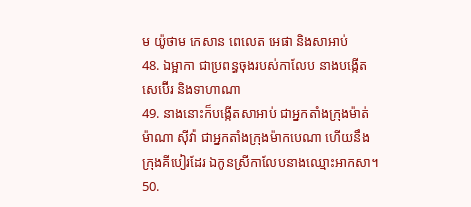ម យ៉ូថាម កេសាន ពេលេត អេផា និងសាអាប់
48. ឯម្អាកា ជាប្រពន្ធចុងរបស់កាលែប នាងបង្កើតសេប៊ើរ និងទាហាណា
49. នាងនោះក៏បង្កើតសាអាប់ ជាអ្នកតាំងក្រុងម៉ាត់ម៉ាណា ស៊ីវ៉ា ជាអ្នកតាំងក្រុងម៉ាកបេណា ហើយនឹងក្រុងគីបៀរដែរ ឯកូនស្រីកាលែបនាងឈ្មោះអាកសា។
50.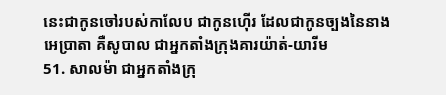នេះជាកូនចៅរបស់កាលែប ជាកូនហ៊ើរ ដែលជាកូនច្បងនៃនាងអេប្រាតា គឺសូបាល ជាអ្នកតាំងក្រុងគារយ៉ាត់-យារីម
51. សាលម៉ា ជាអ្នកតាំងក្រុ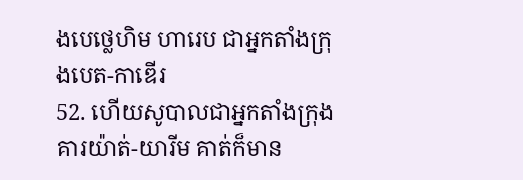ងបេថ្លេហិម ហារេប ជាអ្នកតាំងក្រុងបេត-កាឌើរ
52. ហើយសូបាលជាអ្នកតាំងក្រុងគារយ៉ាត់-យារីម គាត់ក៏មាន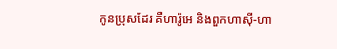កូនប្រុសដែរ គឺហារ៉ូអេ និងពួកហាស៊ី-ហា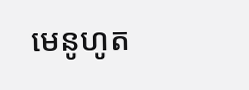មេនូហូត